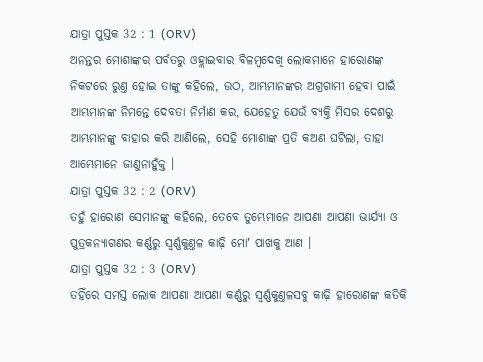ଯାତ୍ରା ପୁସ୍ତକ 32 : 1 (ORV)
ଅନନ୍ତର ମୋଶାଙ୍କର ପର୍ବତରୁ ଓହ୍ଲାଇବାର ବିଳମ୍ଵଦେଖି ଲୋକମାନେ ହାରୋଣଙ୍କ ନିକଟରେ ରୁଣ୍ତ ହୋଇ ତାଙ୍କୁ କହିଲେ, ଉଠ, ଆମ୍ଭମାନଙ୍କର ଅଗ୍ରଗାମୀ ହେବା ପାଇଁ ଆମ୍ଭମାନଙ୍କ ନିମନ୍ତେ ଦେବତା ନିର୍ମାଣ କର, ଯେହେତୁ ଯେଉଁ ବ୍ୟକ୍ତି ମିସର ଦେଶରୁ ଆମ୍ଭମାନଙ୍କୁ ବାହାର କରି ଆଣିଲେ, ସେହି ମୋଶାଙ୍କ ପ୍ରତି କଅଣ ଘଟିଲା, ତାହା ଆମ୍ଭେମାନେ ଜାଣୁନାହୁଁକ୍ତ ।
ଯାତ୍ରା ପୁସ୍ତକ 32 : 2 (ORV)
ତହୁଁ ହାରୋଣ ସେମାନଙ୍କୁ କହିଲେ, ତେବେ ତୁମ୍ଭେମାନେ ଆପଣା ଆପଣା ଭାର୍ଯ୍ୟା ଓ ପୁତ୍ରକନ୍ୟାଗଣର କର୍ଣ୍ଣରୁ ସ୍ଵର୍ଣ୍ଣକୁଣ୍ତଳ କାଢ଼ି ମୋʼ ପାଖକୁ ଆଣ ।
ଯାତ୍ରା ପୁସ୍ତକ 32 : 3 (ORV)
ତହିଁରେ ସମସ୍ତ ଲୋକ ଆପଣା ଆପଣା କର୍ଣ୍ଣରୁ ସ୍ଵର୍ଣ୍ଣକୁଣ୍ତଳସବୁ କାଢ଼ି ହାରୋଣଙ୍କ କତିକି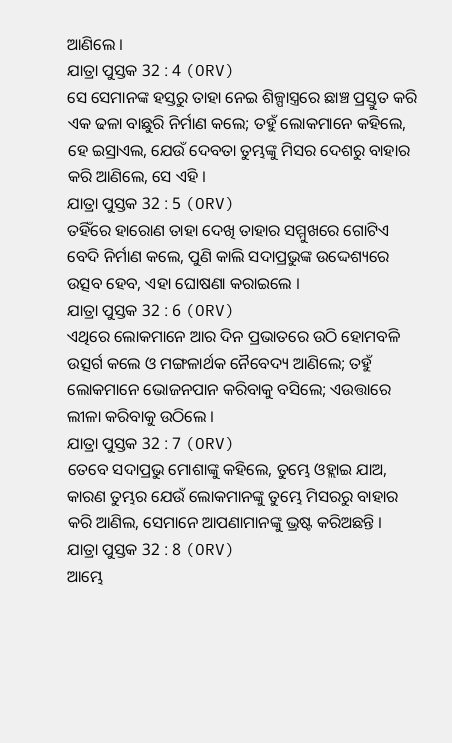ଆଣିଲେ ।
ଯାତ୍ରା ପୁସ୍ତକ 32 : 4 (ORV)
ସେ ସେମାନଙ୍କ ହସ୍ତରୁ ତାହା ନେଇ ଶିଳ୍ପାସ୍ତ୍ରରେ ଛାଞ୍ଚ ପ୍ରସ୍ତୁତ କରି ଏକ ଢଳା ବାଛୁରି ନିର୍ମାଣ କଲେ; ତହୁଁ ଲୋକମାନେ କହିଲେ, ହେ ଇସ୍ରାଏଲ, ଯେଉଁ ଦେବତା ତୁମ୍ଭଙ୍କୁ ମିସର ଦେଶରୁ ବାହାର କରି ଆଣିଲେ, ସେ ଏହି ।
ଯାତ୍ରା ପୁସ୍ତକ 32 : 5 (ORV)
ତହିଁରେ ହାରୋଣ ତାହା ଦେଖି ତାହାର ସମ୍ମୁଖରେ ଗୋଟିଏ ବେଦି ନିର୍ମାଣ କଲେ, ପୁଣି କାଲି ସଦାପ୍ରଭୁଙ୍କ ଉଦ୍ଦେଶ୍ୟରେ ଉତ୍ସବ ହେବ, ଏହା ଘୋଷଣା କରାଇଲେ ।
ଯାତ୍ରା ପୁସ୍ତକ 32 : 6 (ORV)
ଏଥିରେ ଲୋକମାନେ ଆର ଦିନ ପ୍ରଭାତରେ ଉଠି ହୋମବଳି ଉତ୍ସର୍ଗ କଲେ ଓ ମଙ୍ଗଳାର୍ଥକ ନୈବେଦ୍ୟ ଆଣିଲେ; ତହୁଁ ଲୋକମାନେ ଭୋଜନପାନ କରିବାକୁ ବସିଲେ; ଏଉତ୍ତାରେ ଲୀଳା କରିବାକୁ ଉଠିଲେ ।
ଯାତ୍ରା ପୁସ୍ତକ 32 : 7 (ORV)
ତେବେ ସଦାପ୍ରଭୁ ମୋଶାଙ୍କୁ କହିଲେ, ତୁମ୍ଭେ ଓହ୍ଲାଇ ଯାଅ, କାରଣ ତୁମ୍ଭର ଯେଉଁ ଲୋକମାନଙ୍କୁ ତୁମ୍ଭେ ମିସରରୁ ବାହାର କରି ଆଣିଲ, ସେମାନେ ଆପଣାମାନଙ୍କୁ ଭ୍ରଷ୍ଟ କରିଅଛନ୍ତି ।
ଯାତ୍ରା ପୁସ୍ତକ 32 : 8 (ORV)
ଆମ୍ଭେ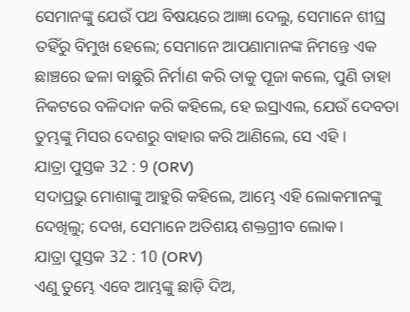ସେମାନଙ୍କୁ ଯେଉଁ ପଥ ବିଷୟରେ ଆଜ୍ଞା ଦେଲୁ, ସେମାନେ ଶୀଘ୍ର ତହିଁରୁ ବିମୁଖ ହେଲେ; ସେମାନେ ଆପଣାମାନଙ୍କ ନିମନ୍ତେ ଏକ ଛାଞ୍ଚରେ ଢଳା ବାଛୁରି ନିର୍ମାଣ କରି ତାକୁ ପୂଜା କଲେ, ପୁଣି ତାହା ନିକଟରେ ବଳିଦାନ କରି କହିଲେ, ହେ ଇସ୍ରାଏଲ, ଯେଉଁ ଦେବତା ତୁମ୍ଭଙ୍କୁ ମିସର ଦେଶରୁ ବାହାର କରି ଆଣିଲେ, ସେ ଏହି ।
ଯାତ୍ରା ପୁସ୍ତକ 32 : 9 (ORV)
ସଦାପ୍ରଭୁ ମୋଶାଙ୍କୁ ଆହୁରି କହିଲେ, ଆମ୍ଭେ ଏହି ଲୋକମାନଙ୍କୁ ଦେଖିଲୁ; ଦେଖ, ସେମାନେ ଅତିଶୟ ଶକ୍ତଗ୍ରୀବ ଲୋକ।
ଯାତ୍ରା ପୁସ୍ତକ 32 : 10 (ORV)
ଏଣୁ ତୁମ୍ଭେ ଏବେ ଆମ୍ଭଙ୍କୁ ଛାଡ଼ି ଦିଅ,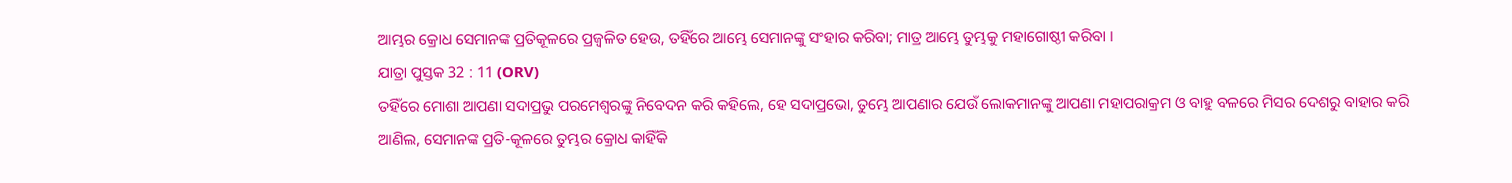ଆମ୍ଭର କ୍ରୋଧ ସେମାନଙ୍କ ପ୍ରତିକୂଳରେ ପ୍ରଜ୍ଵଳିତ ହେଉ, ତହିଁରେ ଆମ୍ଭେ ସେମାନଙ୍କୁ ସଂହାର କରିବା; ମାତ୍ର ଆମ୍ଭେ ତୁମ୍ଭକୁ ମହାଗୋଷ୍ଠୀ କରିବା ।
ଯାତ୍ରା ପୁସ୍ତକ 32 : 11 (ORV)
ତହିଁରେ ମୋଶା ଆପଣା ସଦାପ୍ରଭୁ ପରମେଶ୍ଵରଙ୍କୁ ନିବେଦନ କରି କହିଲେ, ହେ ସଦାପ୍ରଭୋ, ତୁମ୍ଭେ ଆପଣାର ଯେଉଁ ଲୋକମାନଙ୍କୁ ଆପଣା ମହାପରାକ୍ରମ ଓ ବାହୁ ବଳରେ ମିସର ଦେଶରୁ ବାହାର କରି ଆଣିଲ, ସେମାନଙ୍କ ପ୍ରତି-କୂଳରେ ତୁମ୍ଭର କ୍ରୋଧ କାହିଁକି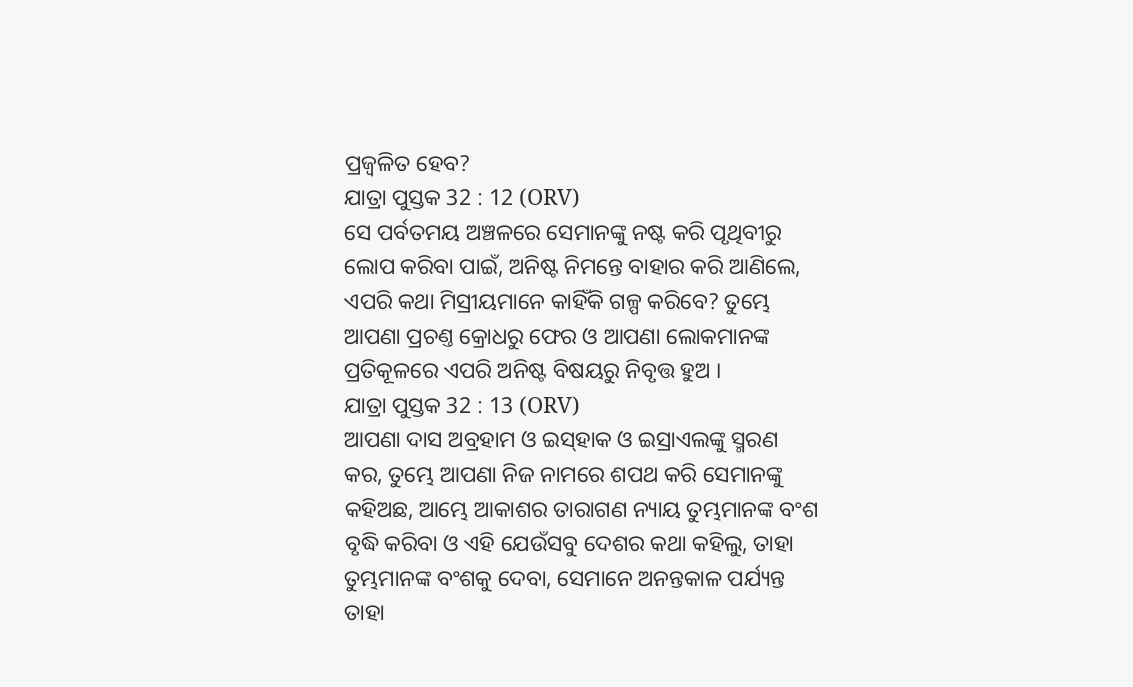ପ୍ରଜ୍ଵଳିତ ହେବ?
ଯାତ୍ରା ପୁସ୍ତକ 32 : 12 (ORV)
ସେ ପର୍ବତମୟ ଅଞ୍ଚଳରେ ସେମାନଙ୍କୁ ନଷ୍ଟ କରି ପୃଥିବୀରୁ ଲୋପ କରିବା ପାଇଁ, ଅନିଷ୍ଟ ନିମନ୍ତେ ବାହାର କରି ଆଣିଲେ, ଏପରି କଥା ମିସ୍ରୀୟମାନେ କାହିଁକି ଗଳ୍ପ କରିବେ? ତୁମ୍ଭେ ଆପଣା ପ୍ରଚଣ୍ତ କ୍ରୋଧରୁ ଫେର ଓ ଆପଣା ଲୋକମାନଙ୍କ ପ୍ରତିକୂଳରେ ଏପରି ଅନିଷ୍ଟ ବିଷୟରୁ ନିବୃତ୍ତ ହୁଅ ।
ଯାତ୍ରା ପୁସ୍ତକ 32 : 13 (ORV)
ଆପଣା ଦାସ ଅବ୍ରହାମ ଓ ଇସ୍‍ହାକ ଓ ଇସ୍ରାଏଲଙ୍କୁ ସ୍ମରଣ କର, ତୁମ୍ଭେ ଆପଣା ନିଜ ନାମରେ ଶପଥ କରି ସେମାନଙ୍କୁ କହିଅଛ, ଆମ୍ଭେ ଆକାଶର ତାରାଗଣ ନ୍ୟାୟ ତୁମ୍ଭମାନଙ୍କ ବଂଶ ବୃଦ୍ଧି କରିବା ଓ ଏହି ଯେଉଁସବୁ ଦେଶର କଥା କହିଲୁ, ତାହା ତୁମ୍ଭମାନଙ୍କ ବଂଶକୁ ଦେବା, ସେମାନେ ଅନନ୍ତକାଳ ପର୍ଯ୍ୟନ୍ତ ତାହା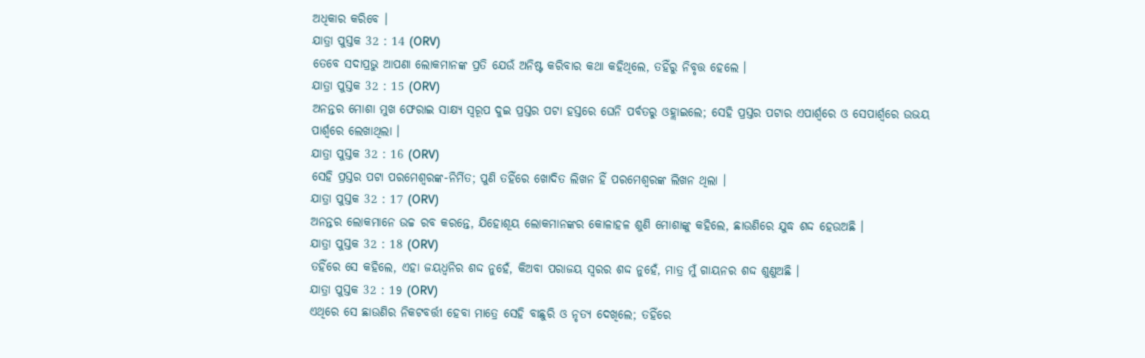ଅଧିକାର କରିବେ ।
ଯାତ୍ରା ପୁସ୍ତକ 32 : 14 (ORV)
ତେବେ ସଦାପ୍ରଭୁ ଆପଣା ଲୋକମାନଙ୍କ ପ୍ରତି ଯେଉଁ ଅନିଷ୍ଟ କରିବାର କଥା କହିଥିଲେ, ତହିଁରୁ ନିବୃତ୍ତ ହେଲେ ।
ଯାତ୍ରା ପୁସ୍ତକ 32 : 15 (ORV)
ଅନନ୍ତର ମୋଶା ମୁଖ ଫେରାଇ ସାକ୍ଷ୍ୟ ସ୍ଵରୂପ ଦୁଇ ପ୍ରସ୍ତର ପଟା ହସ୍ତରେ ଘେନି ପର୍ବତରୁ ଓହ୍ଲାଇଲେ; ସେହି ପ୍ରସ୍ତର ପଟାର ଏପାର୍ଶ୍ଵରେ ଓ ସେପାର୍ଶ୍ଵରେ ଉଭୟ ପାର୍ଶ୍ଵରେ ଲେଖାଥିଲା ।
ଯାତ୍ରା ପୁସ୍ତକ 32 : 16 (ORV)
ସେହି ପ୍ରସ୍ତର ପଟା ପରମେଶ୍ଵରଙ୍କ-ନିର୍ମିତ; ପୁଣି ତହିଁରେ ଖୋଦିତ ଲିଖନ ହିଁ ପରମେଶ୍ଵରଙ୍କ ଲିଖନ ଥିଲା ।
ଯାତ୍ରା ପୁସ୍ତକ 32 : 17 (ORV)
ଅନନ୍ତର ଲୋକମାନେ ଉଚ୍ଚ ରବ କରନ୍ତେ, ଯିହୋଶୂୟ ଲୋକମାନଙ୍କର କୋଳାହଳ ଶୁଣି ମୋଶାଙ୍କୁ କହିଲେ, ଛାଉଣିରେ ଯୁଦ୍ଧ ଶଦ୍ଦ ହେଉଅଛି ।
ଯାତ୍ରା ପୁସ୍ତକ 32 : 18 (ORV)
ତହିଁରେ ସେ କହିଲେ, ଏହା ଜୟଧ୍ଵନିର ଶଦ୍ଦ ନୁହେଁ, କିଅବା ପରାଜୟ ସ୍ଵରର ଶଦ୍ଦ ନୁହେଁ, ମାତ୍ର ମୁଁ ଗାୟନର ଶଦ୍ଦ ଶୁଣୁଅଛି ।
ଯାତ୍ରା ପୁସ୍ତକ 32 : 19 (ORV)
ଏଥିରେ ସେ ଛାଉଣିର ନିକଟବର୍ତ୍ତୀ ହେବା ମାତ୍ରେ ସେହି ବାଛୁରି ଓ ନୃତ୍ୟ ଦେଖିଲେ; ତହିଁରେ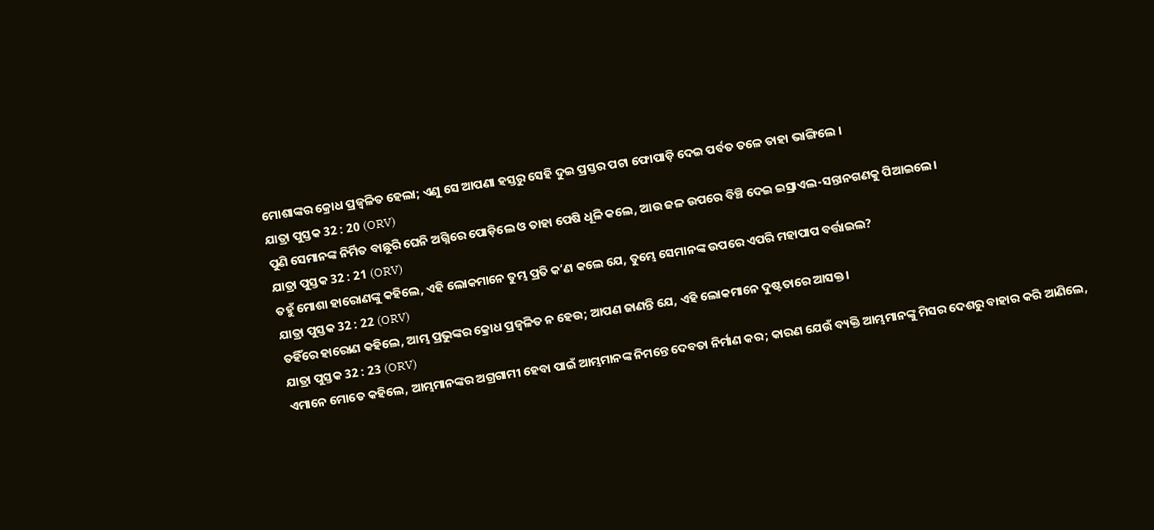ମୋଶାଙ୍କର କ୍ରୋଧ ପ୍ରଜ୍ଵଳିତ ହେଲା; ଏଣୁ ସେ ଆପଣା ହସ୍ତରୁ ସେହି ଦୁଇ ପ୍ରସ୍ତର ପଟା ଫୋପାଡ଼ି ଦେଇ ପର୍ବତ ତଳେ ତାହା ଭାଙ୍ଗିଲେ ।
ଯାତ୍ରା ପୁସ୍ତକ 32 : 20 (ORV)
ପୁଣି ସେମାନଙ୍କ ନିର୍ମିତ ବାଛୁରି ଘେନି ଅଗ୍ନିରେ ପୋଡ଼ିଲେ ଓ ତାହା ପେଷି ଧୂଳି କଲେ, ଆଉ ଜଳ ଉପରେ ବିଞ୍ଚି ଦେଇ ଇସ୍ରାଏଲ-ସନ୍ତାନଗଣକୁ ପିଆଇଲେ।
ଯାତ୍ରା ପୁସ୍ତକ 32 : 21 (ORV)
ତହୁଁ ମୋଶା ହାରୋଣଙ୍କୁ କହିଲେ, ଏହି ଲୋକମାନେ ତୁମ୍ଭ ପ୍ରତି କʼଣ କଲେ ଯେ, ତୁମ୍ଭେ ସେମାନଙ୍କ ଉପରେ ଏପରି ମହାପାପ ବର୍ତ୍ତାଇଲ?
ଯାତ୍ରା ପୁସ୍ତକ 32 : 22 (ORV)
ତହିଁରେ ହାରୋଣ କହିଲେ, ଆମ୍ଭ ପ୍ରଭୁଙ୍କର କ୍ରୋଧ ପ୍ରଜ୍ଵଳିତ ନ ହେଉ; ଆପଣ ଜାଣନ୍ତି ଯେ, ଏହି ଲୋକମାନେ ଦୁଷ୍ଟତାରେ ଆସକ୍ତ।
ଯାତ୍ରା ପୁସ୍ତକ 32 : 23 (ORV)
ଏମାନେ ମୋତେ କହିଲେ, ଆମ୍ଭମାନଙ୍କର ଅଗ୍ରଗାମୀ ହେବା ପାଇଁ ଆମ୍ଭମାନଙ୍କ ନିମନ୍ତେ ଦେବତା ନିର୍ମାଣ କର; କାରଣ ଯେଉଁ ବ୍ୟକ୍ତି ଆମ୍ଭମାନଙ୍କୁ ମିସର ଦେଶରୁ ବାହାର କରି ଆଣିଲେ,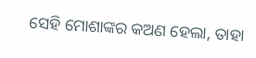ସେହି ମୋଶାଙ୍କର କଅଣ ହେଲା, ତାହା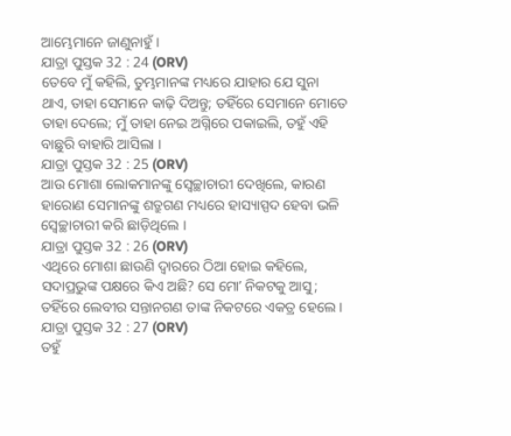ଆମ୍ଭେମାନେ ଜାଣୁନାହୁଁ ।
ଯାତ୍ରା ପୁସ୍ତକ 32 : 24 (ORV)
ତେବେ ମୁଁ କହିଲି, ତୁମ୍ଭମାନଙ୍କ ମଧ୍ୟରେ ଯାହାର ଯେ ସୁନା ଥାଏ, ତାହା ସେମାନେ କାଢ଼ି ଦିଅନ୍ତୁ; ତହିଁରେ ସେମାନେ ମୋତେ ତାହା ଦେଲେ; ମୁଁ ତାହା ନେଇ ଅଗ୍ନିରେ ପକାଇଲି, ତହୁଁ ଏହି ବାଛୁରି ବାହାରି ଆସିଲା ।
ଯାତ୍ରା ପୁସ୍ତକ 32 : 25 (ORV)
ଆଉ ମୋଶା ଲୋକମାନଙ୍କୁ ସ୍ଵେଚ୍ଛାଚାରୀ ଦେଖିଲେ, କାରଣ ହାରୋଣ ସେମାନଙ୍କୁ ଶତ୍ରୁଗଣ ମଧ୍ୟରେ ହାସ୍ୟାସ୍ପଦ ହେବା ଭଳି ସ୍ଵେଚ୍ଛାଚାରୀ କରି ଛାଡ଼ିଥିଲେ ।
ଯାତ୍ରା ପୁସ୍ତକ 32 : 26 (ORV)
ଏଥିରେ ମୋଶା ଛାଉଣି ଦ୍ଵାରରେ ଠିଆ ହୋଇ କହିଲେ, ସଦାପ୍ରଭୁଙ୍କ ପକ୍ଷରେ କିଏ ଅଛି? ସେ ମୋʼ ନିକଟକୁ ଆସୁ; ତହିଁରେ ଲେବୀର ସନ୍ତାନଗଣ ତାଙ୍କ ନିକଟରେ ଏକତ୍ର ହେଲେ ।
ଯାତ୍ରା ପୁସ୍ତକ 32 : 27 (ORV)
ତହୁଁ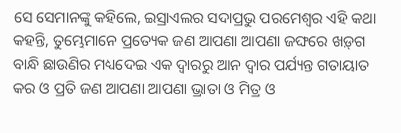ସେ ସେମାନଙ୍କୁ କହିଲେ, ଇସ୍ରାଏଲର ସଦାପ୍ରଭୁ ପରମେଶ୍ଵର ଏହି କଥା କହନ୍ତି, ତୁମ୍ଭେମାନେ ପ୍ରତ୍ୟେକ ଜଣ ଆପଣା ଆପଣା ଜଙ୍ଘରେ ଖଡ଼୍‍ଗ ବାନ୍ଧି ଛାଉଣିର ମଧ୍ୟଦେଇ ଏକ ଦ୍ଵାରରୁ ଆନ ଦ୍ଵାର ପର୍ଯ୍ୟନ୍ତ ଗତାୟାତ କର ଓ ପ୍ରତି ଜଣ ଆପଣା ଆପଣା ଭ୍ରାତା ଓ ମିତ୍ର ଓ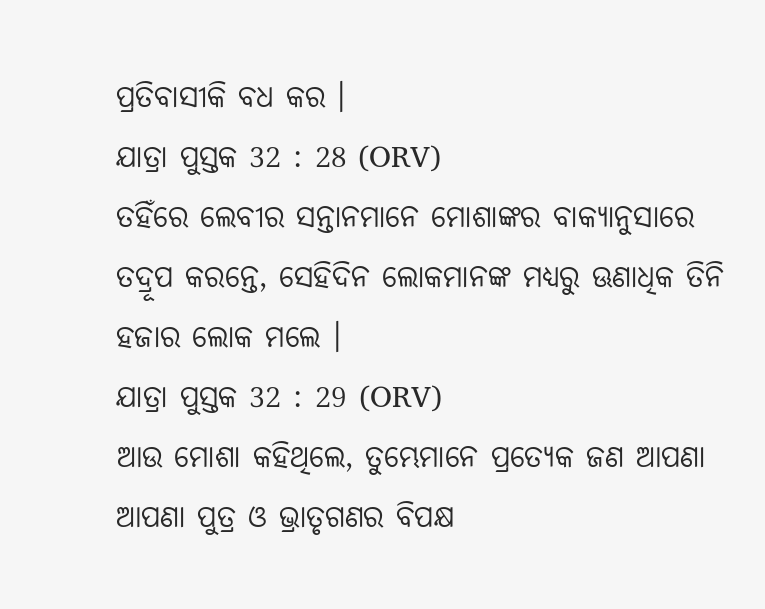ପ୍ରତିବାସୀକି ବଧ କର ।
ଯାତ୍ରା ପୁସ୍ତକ 32 : 28 (ORV)
ତହିଁରେ ଲେବୀର ସନ୍ତାନମାନେ ମୋଶାଙ୍କର ବାକ୍ୟାନୁସାରେ ତଦ୍ରୂପ କରନ୍ତେ, ସେହିଦିନ ଲୋକମାନଙ୍କ ମଧ୍ୟରୁ ଊଣାଧିକ ତିନି ହଜାର ଲୋକ ମଲେ ।
ଯାତ୍ରା ପୁସ୍ତକ 32 : 29 (ORV)
ଆଉ ମୋଶା କହିଥିଲେ, ତୁମ୍ଭେମାନେ ପ୍ରତ୍ୟେକ ଜଣ ଆପଣା ଆପଣା ପୁତ୍ର ଓ ଭ୍ରାତୃଗଣର ବିପକ୍ଷ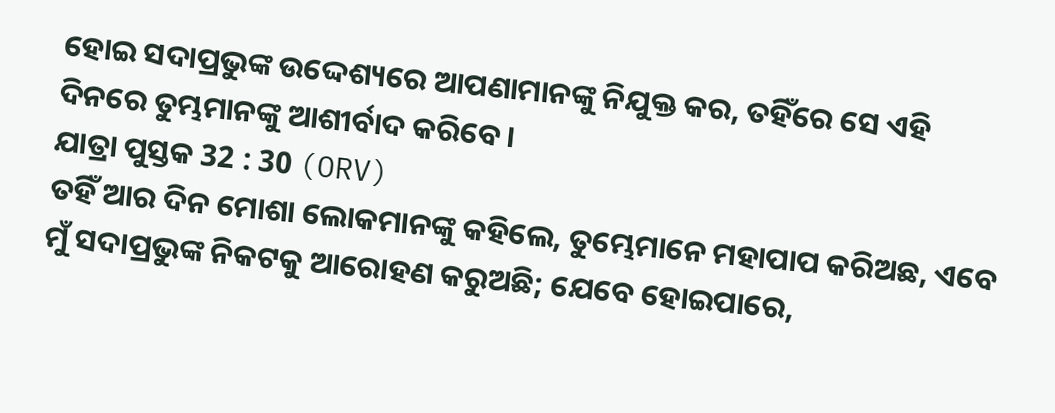ହୋଇ ସଦାପ୍ରଭୁଙ୍କ ଉଦ୍ଦେଶ୍ୟରେ ଆପଣାମାନଙ୍କୁ ନିଯୁକ୍ତ କର, ତହିଁରେ ସେ ଏହି ଦିନରେ ତୁମ୍ଭମାନଙ୍କୁ ଆଶୀର୍ବାଦ କରିବେ।
ଯାତ୍ରା ପୁସ୍ତକ 32 : 30 (ORV)
ତହିଁ ଆର ଦିନ ମୋଶା ଲୋକମାନଙ୍କୁ କହିଲେ, ତୁମ୍ଭେମାନେ ମହାପାପ କରିଅଛ, ଏବେ ମୁଁ ସଦାପ୍ରଭୁଙ୍କ ନିକଟକୁ ଆରୋହଣ କରୁଅଛି; ଯେବେ ହୋଇପାରେ,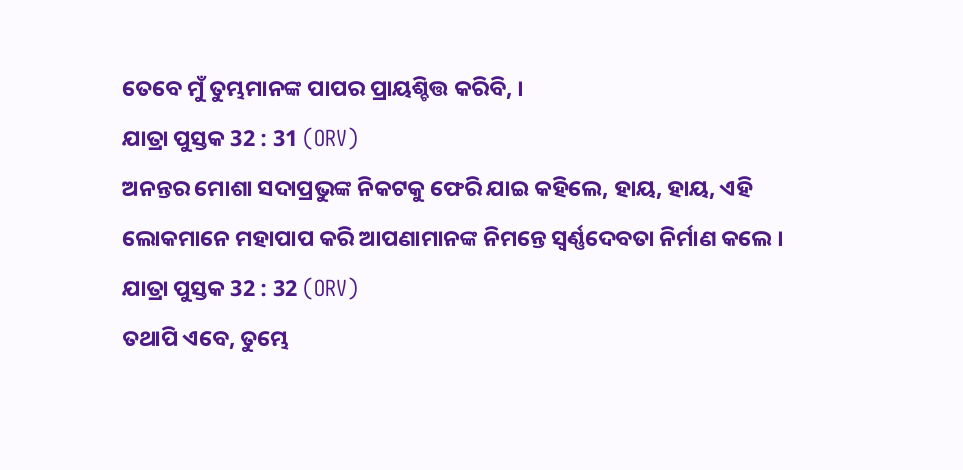ତେବେ ମୁଁ ତୁମ୍ଭମାନଙ୍କ ପାପର ପ୍ରାୟଶ୍ଚିତ୍ତ କରିବି, ।
ଯାତ୍ରା ପୁସ୍ତକ 32 : 31 (ORV)
ଅନନ୍ତର ମୋଶା ସଦାପ୍ରଭୁଙ୍କ ନିକଟକୁ ଫେରି ଯାଇ କହିଲେ, ହାୟ, ହାୟ, ଏହି ଲୋକମାନେ ମହାପାପ କରି ଆପଣାମାନଙ୍କ ନିମନ୍ତେ ସ୍ଵର୍ଣ୍ଣଦେବତା ନିର୍ମାଣ କଲେ ।
ଯାତ୍ରା ପୁସ୍ତକ 32 : 32 (ORV)
ତଥାପି ଏବେ, ତୁମ୍ଭେ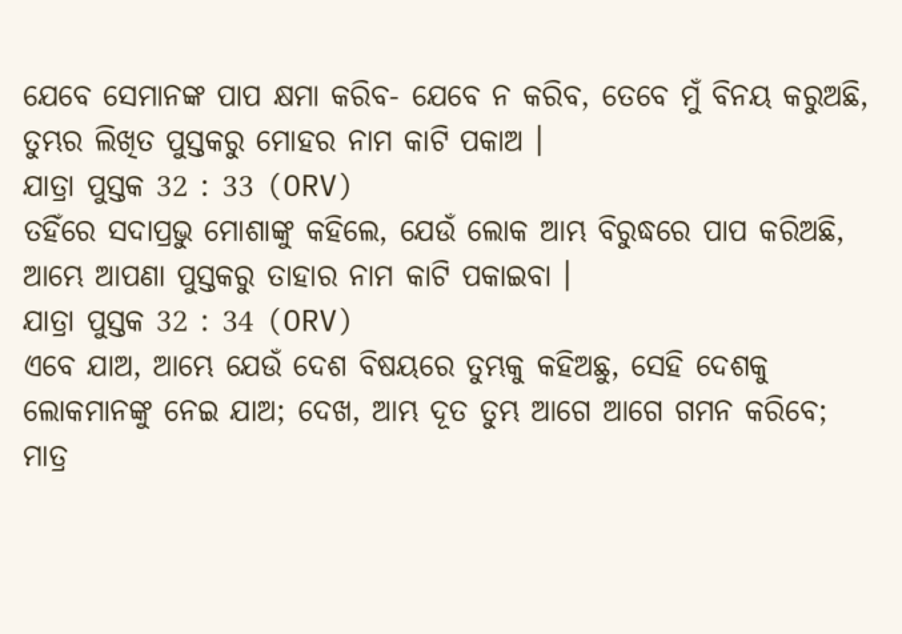ଯେବେ ସେମାନଙ୍କ ପାପ କ୍ଷମା କରିବ- ଯେବେ ନ କରିବ, ତେବେ ମୁଁ ବିନୟ କରୁଅଛି, ତୁମ୍ଭର ଲିଖିତ ପୁସ୍ତକରୁ ମୋହର ନାମ କାଟି ପକାଅ ।
ଯାତ୍ରା ପୁସ୍ତକ 32 : 33 (ORV)
ତହିଁରେ ସଦାପ୍ରଭୁ ମୋଶାଙ୍କୁ କହିଲେ, ଯେଉଁ ଲୋକ ଆମ୍ଭ ବିରୁଦ୍ଧରେ ପାପ କରିଅଛି, ଆମ୍ଭେ ଆପଣା ପୁସ୍ତକରୁ ତାହାର ନାମ କାଟି ପକାଇବା ।
ଯାତ୍ରା ପୁସ୍ତକ 32 : 34 (ORV)
ଏବେ ଯାଅ, ଆମ୍ଭେ ଯେଉଁ ଦେଶ ବିଷୟରେ ତୁମ୍ଭକୁ କହିଅଛୁ, ସେହି ଦେଶକୁ ଲୋକମାନଙ୍କୁ ନେଇ ଯାଅ; ଦେଖ, ଆମ୍ଭ ଦୂତ ତୁମ୍ଭ ଆଗେ ଆଗେ ଗମନ କରିବେ; ମାତ୍ର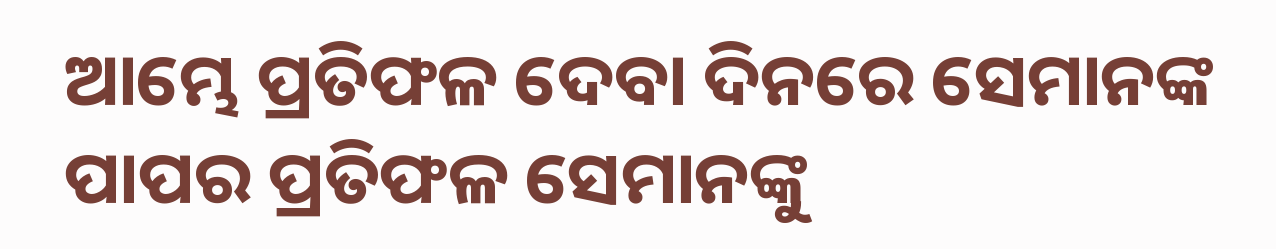ଆମ୍ଭେ ପ୍ରତିଫଳ ଦେବା ଦିନରେ ସେମାନଙ୍କ ପାପର ପ୍ରତିଫଳ ସେମାନଙ୍କୁ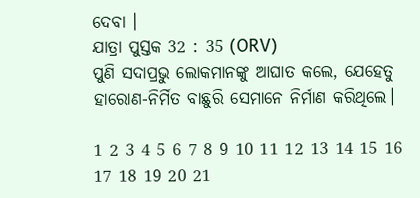ଦେବା ।
ଯାତ୍ରା ପୁସ୍ତକ 32 : 35 (ORV)
ପୁଣି ସଦାପ୍ରଭୁ ଲୋକମାନଙ୍କୁ ଆଘାତ କଲେ, ଯେହେତୁ ହାରୋଣ-ନିର୍ମିତ ବାଛୁରି ସେମାନେ ନିର୍ମାଣ କରିଥିଲେ।

1 2 3 4 5 6 7 8 9 10 11 12 13 14 15 16 17 18 19 20 21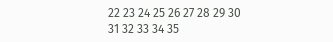22 23 24 25 26 27 28 29 30 31 32 33 34 35